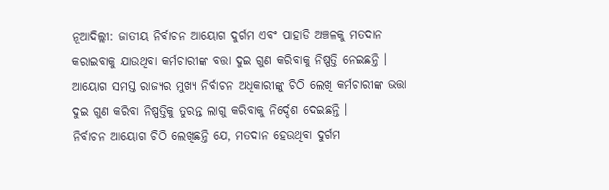ନୂଆଦିଲ୍ଲୀ: ଜାତୀୟ ନିର୍ବାଚନ ଆୟୋଗ ଦୁର୍ଗମ ଏବଂ ପାହାଡି ଅଞ୍ଚଳକୁ ମତଦାନ କରାଇବାକୁ ଯାଉଥିବା କର୍ମଚାରୀଙ୍କ ବତ୍ତା ଦୁଇ ଗୁଣ କରିବାକୁ ନିଷ୍ପତ୍ତି ନେଇଛନ୍ତି । ଆୟୋଗ ସମସ୍ତ ରାଜ୍ୟର ମୁଖ୍ୟ ନିର୍ବାଚନ ଅଧିକାରୀଙ୍କୁ ଚିଠି ଲେଖି କର୍ମଚାରୀଙ୍କ ଭତ୍ତା ଦୁଇ ଗୁଣ କରିବା ନିଷ୍ପତ୍ତିକୁ ତୁରନ୍ତ ଲାଗୁ କରିବାକୁ ନିର୍ଦ୍ଦେଶ ଦେଇଛନ୍ତି ।
ନିର୍ବାଚନ ଆୟୋଗ ଚିଠି ଲେଖିଛନ୍ତି ଯେ, ମତଦାନ ହେଉଥିବା ଦୁର୍ଗମ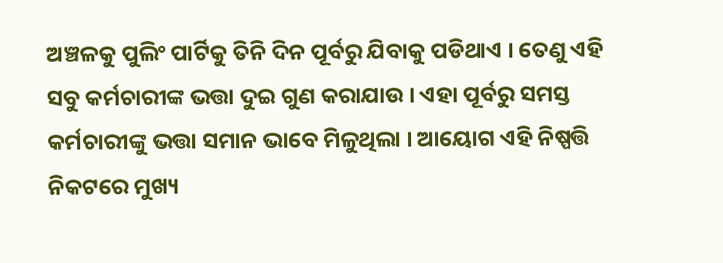ଅଞ୍ଚଳକୁ ପୁଲିଂ ପାର୍ଟିକୁ ତିନି ଦିନ ପୂର୍ବରୁ ଯିବାକୁ ପଡିଥାଏ । ତେଣୁ ଏହି ସବୁ କର୍ମଚାରୀଙ୍କ ଭତ୍ତା ଦୁଇ ଗୁଣ କରାଯାଉ । ଏହା ପୂର୍ବରୁ ସମସ୍ତ କର୍ମଚାରୀଙ୍କୁ ଭତ୍ତା ସମାନ ଭାବେ ମିଳୁଥିଲା । ଆୟୋଗ ଏହି ନିଷ୍ପତ୍ତି ନିକଟରେ ମୁଖ୍ୟ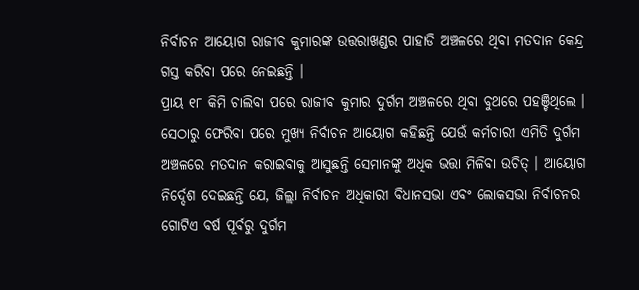ନିର୍ବାଚନ ଆୟୋଗ ରାଜୀବ କୁମାରଙ୍କ ଉତ୍ତରାଖଣ୍ଡର ପାହାଡି ଅଞ୍ଚଳରେ ଥିବା ମତଦାନ କେନ୍ଦ୍ର ଗସ୍ତ କରିବା ପରେ ନେଇଛନ୍ତି ।
ପ୍ରାୟ ୧୮ କିମି ଚାଲିବା ପରେ ରାଜୀବ କୁମାର ଦୁର୍ଗମ ଅଞ୍ଚଳରେ ଥିବା ବୁଥରେ ପହଞ୍ଚିଥିଲେ । ସେଠାରୁ ଫେରିବା ପରେ ମୁଖ୍ୟ ନିର୍ବାଚନ ଆୟୋଗ କହିଛନ୍ତି ଯେଉଁ କର୍ମଚାରୀ ଏମିତି ଦୁର୍ଗମ ଅଞ୍ଚଳରେ ମତଦାନ କରାଇବାକୁ ଆସୁଛନ୍ତି ସେମାନଙ୍କୁ ଅଧିକ ଭତ୍ତା ମିଳିବା ଉଚିତ୍ । ଆୟୋଗ ନିର୍ଦ୍ଦେଶ ଦେଇଛନ୍ତି ଯେ, ଜିଲ୍ଲା ନିର୍ବାଚନ ଅଧିକାରୀ ବିଧାନସଭା ଏବଂ ଲୋକସଭା ନିର୍ବାଚନର ଗୋଟିଏ ବର୍ଷ ପୂର୍ବରୁ ଦୁର୍ଗମ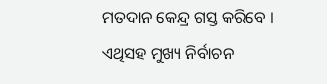ମତଦାନ କେନ୍ଦ୍ର ଗସ୍ତ କରିବେ । ଏଥିସହ ମୁଖ୍ୟ ନିର୍ବାଚନ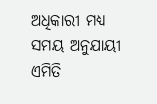ଅଧିକାରୀ ମଧ୍ୟ ସମୟ ଅନୁଯାୟୀ ଏମିତି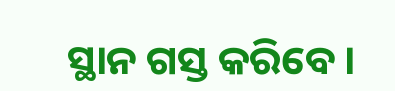ସ୍ଥାନ ଗସ୍ତ କରିବେ ।